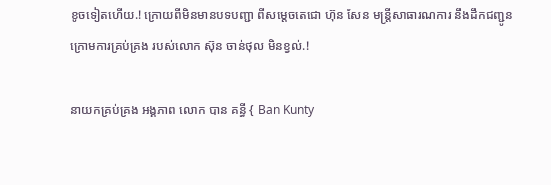ខូចទៀតហើយ.! ក្រោយពីមិនមានបទបញ្ជា ពីសម្ដេចតេជោ ហ៊ុន សែន មន្ត្រីសាធារណការ នឹងដឹកជញ្ជូន ក្រោមការគ្រប់គ្រង របស់លោក ស៊ុន ចាន់ថុល មិនខ្វល់.!

នាយកគ្រប់គ្រង អង្គភាព លោក បាន គន្ធី { Ban Kunty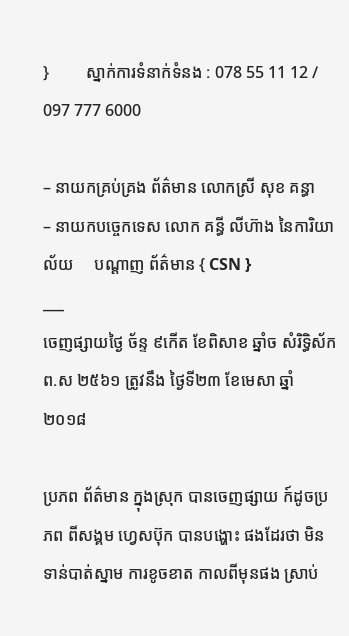}         ស្នាក់ការទំនាក់ទំនង : 078 55 11 12 / 097 777 6000

– នាយកគ្រប់គ្រង ព័ត៌មាន លោកស្រី សុខ គន្ធា
– នាយកបច្ចេកទេស លោក គន្ធី លីហ៊ាង នៃការិយាល័យ     បណ្ដាញ ព័ត៌មាន { CSN }
___
ចេញផ្សាយថ្ងៃ ច័ន្ទ ៩កើត ខែពិសាខ ឆ្នាំច សំរិទ្ធិស័ក ព.ស ២៥៦១ ត្រូវនឹង ថ្ងៃទី២៣ ខែមេសា ឆ្នាំ ២០១៨

ប្រភព ព័ត៌មាន ក្នុងស្រុក បានចេញផ្សាយ ក៍ដូចប្រភព ពីសង្គម ហ្វេសប៊ុក បានបង្ហោះ ផងដែរថា មិនទាន់បាត់ស្នាម ការខូចខាត កាលពីមុនផង ស្រាប់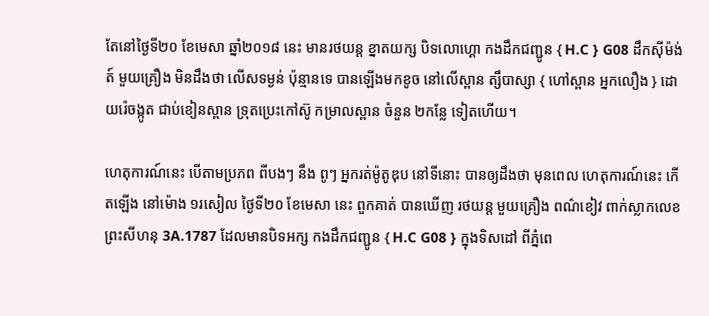តែនៅថ្ងៃទី២០ ខែមេសា ឆ្នាំ២០១៨ នេះ មានរថយន្ត ខ្នាតយក្ស បិទលោហ្គោ កងដឹកជញ្ជូន { H.C } G08 ដឹកស៊ីម៉ង់ត៍ មួយគ្រឿង មិនដឹងថា លើសទម្ងន់ ប៉ុន្មានទេ បានឡើងមកខូច នៅលើស្ពាន ត្សឹបាស្សា { ហៅស្ពាន អ្នកលឿង } ដោយរ៉េចង្កូត ជាប់ខៀនស្ពាន ទ្រុតប្រេះកៅស៊ូ កម្រាលស្ពាន ចំនួន ២កន្លែ ទៀតហើយ។

ហេតុការណ៍នេះ បើតាមប្រភព ពីបងៗ នឹង ពូៗ អ្នករត់ម៉ូតូឌុប នៅទីនោះ បានឲ្យដឹងថា មុនពេល ហេតុការណ៍នេះ កើតឡើង នៅម៉ោង ១រសៀល ថ្ងៃទី២០ ខែមេសា នេះ ពួកគាត់ បានឃើញ រថយន្ត មួយគ្រឿង ពណ៌ខៀវ ពាក់ស្លាកលេខ ព្រះសីហនុ 3A.1787 ដែលមានបិទអក្ស កងដឹកជញ្ជូន { H.C G08 } ក្នុងទិសដៅ ពីភ្នំពេ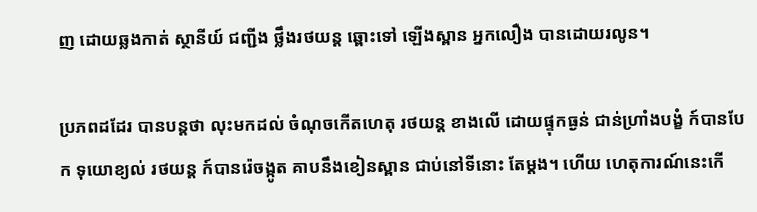ញ ដោយឆ្លងកាត់ ស្ថានីយ៍ ជញ្ជីង ថ្លឹងរថយន្ត ឆ្ពោះទៅ ឡើងស្ពាន អ្នកលឿង បានដោយរលូន។

ប្រភពដដែរ បានបន្តថា លុះមកដល់ ចំណុចកើតហេតុ រថយន្ត ខាងលើ ដោយផ្ទុកធ្ងន់ ជាន់ហ្រាំងបង្ខំ ក៍បានបែក ទុយោខ្យល់ រថយន្ត ក៍បានរ៉េចង្កូត គាបនឹងខៀនស្ពាន ជាប់នៅទីនោះ តែម្ដង។ ហើយ ហេតុការណ៍នេះកើ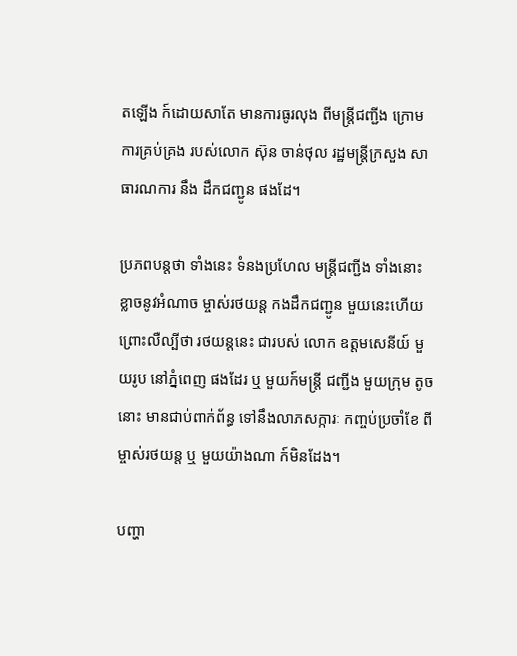តឡើង ក៍ដោយសាតែ មានការធូរលុង ពីមន្ត្រីជញ្ជីង ក្រោមការគ្រប់គ្រង របស់លោក ស៊ុន ចាន់ថុល រដ្ឋមន្ត្រីក្រសួង សាធារណការ នឹង ដឹកជញ្ជូន ផងដែ។

ប្រភពបន្តថា ទាំងនេះ ទំនងប្រហែល មន្ត្រីជញ្ជីង ទាំងនោះ ខ្លាចនូវអំណាច ម្ចាស់រថយន្ត កងដឹកជញ្ជូន មួយនេះហើយ ព្រោះលឺល្បីថា រថយន្តនេះ ជារបស់ លោក ឧត្តមសេនីយ៍ មួយរូប នៅភ្នំពេញ ផងដែរ ឬ មួយក៍មន្ត្រី ជញ្ជីង មួយក្រុម តូចនោះ មានជាប់ពាក់ព័ន្ធ ទៅនឹងលាភសក្ការៈ កញ្ចប់ប្រចាំខែ ពីម្ចាស់រថយន្ត ឬ មួយយ៉ាងណា ក៍មិនដែង។

បញ្ហា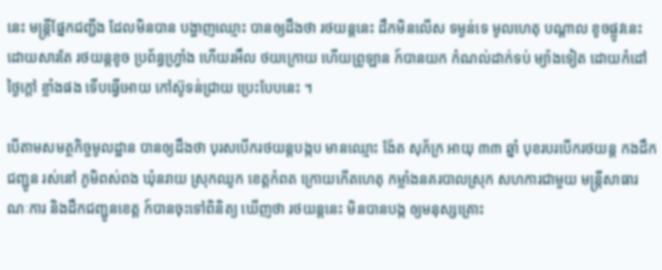នេះ មន្ត្រីផ្នែកជញ្ជីង ដែលមិនបាន បង្ហាញឈ្មោះ បានឲ្យដឹងថា រថយន្តនេះ ដឹកមិនលើស ទម្ងន់ទេ មូលហេតុ បណ្ដាល ខូចផ្លូវនេះ ដោយសារតែ រថយន្តខូច ប្រព័ន្ធហ្វ្រាំង ហើយរអឹល ថយក្រោយ ហើយព្រូឡាន ក៍បានយក កំណល់ដាក់ទប់ ម្យ៉ាងទៀត ដោយកំដៅថ្ងៃក្ដៅ ខ្លាំងផង ទើបធ្វើអោយ កៅស៊ូទន់ជ្រាយ ប្រេះបែបនេះ ។

បើតាមសមត្ថកិច្ចមូលដ្ឋាន បានឲ្យដឹងថា បុរសបើករថយន្តបង្កប មានឈ្មោះ ង៉ែត សុភ័ក្រ អាយុ ៣៣ ឆ្នាំ បុខរបរបើករថយន្ត កងដឹកជញ្ជូន រស់នៅ ភូមិពស់ពង ឃុំនរាយ ស្រុកឈូក ខេត្តកំពត ក្រោយកើតហេតុ កម្លាំងនគរបាលស្រុក សហការជាមួយ មន្ត្រីសាធារណៈការ និងដឹកជញ្ជូនខេត្ត ក៍បានចុះទៅពិនិត្យ ឃើញថា រថយន្តនេះ មិនបានបង្ក ឲ្យមនុស្សគ្រោះ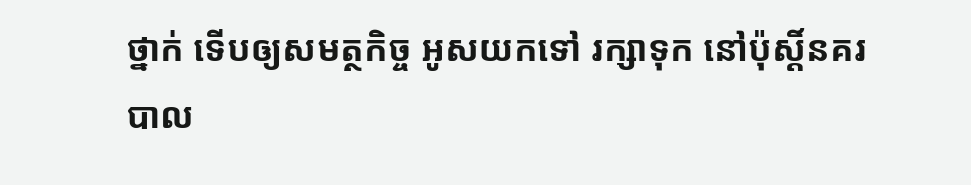ថ្នាក់ ទើបឲ្យសមត្ថកិច្ច អូសយកទៅ រក្សាទុក នៅប៉ុស្តិ៍នគរបាល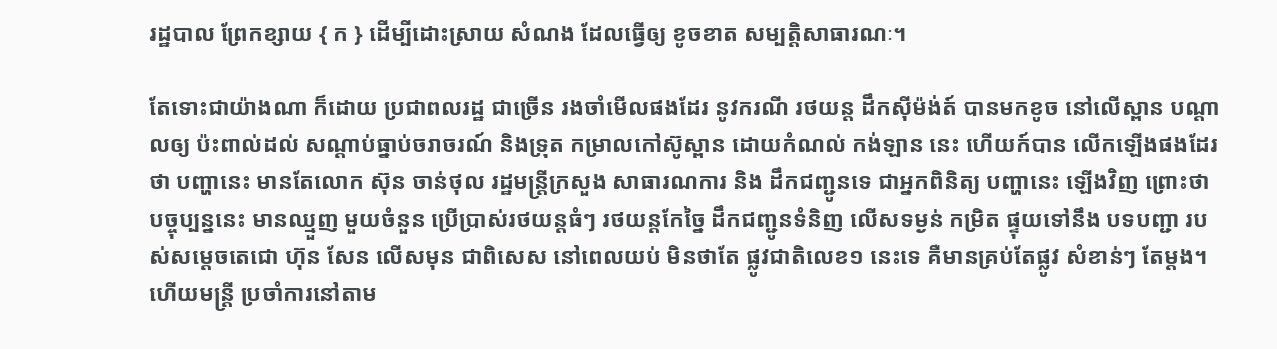រដ្ឋបាល ព្រែកខ្សាយ { ក } ដើម្បីដោះស្រាយ សំណង ដែលធ្វើឲ្យ ខូចខាត សម្បត្តិសាធារណៈ។

តែទោះជាយ៉ាងណា ក៏ដោយ ប្រជាពលរដ្ឋ ជាច្រើន រងចាំមើលផងដែរ នូវករណី រថយន្ត ដឹកស៊ីម៉ង់ត៍ បានមកខូច នៅលើស្ពាន បណ្តាលឲ្យ ប៉ះពាល់ដល់ សណ្តាប់ធ្នាប់ចរាចរណ៍ និងទ្រុត កម្រាលកៅស៊ូស្ពាន ដោយកំណល់ កង់ឡាន នេះ ហើយក៍បាន លើកឡើងផងដែរថា បញ្ហានេះ មានតែលោក ស៊ុន ចាន់ថុល រដ្ឋមន្ត្រីក្រសួង សាធារណការ និង ដឹកជញ្ជូនទេ ជាអ្នកពិនិត្យ បញ្ហានេះ ឡើងវិញ ព្រោះថា បច្ចុប្បន្ននេះ មានឈ្មួញ មួយចំនួន ប្រើប្រាស់រថយន្តធំៗ រថយន្តកែច្នៃ ដឹកជញ្ជូនទំនិញ លើសទម្ងន់ កម្រិត ផ្ទុយទៅនឹង បទបញ្ជា របស់សម្ដេចតេជោ ហ៊ុន សែន លើសមុន ជាពិសេស នៅពេលយប់ មិនថាតែ ផ្លូវជាតិលេខ១ នេះទេ គឺមានគ្រប់តែផ្លូវ សំខាន់ៗ តែម្ដង។ ហើយមន្ត្រី ប្រចាំការនៅតាម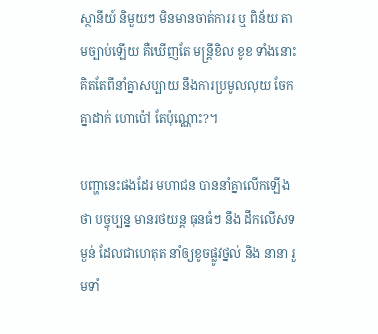ស្ថានីយ៍ និមួយៗ មិនមានចាត់ការរ ឬ ពិន័យ តាមច្បាប់ឡើយ គឺឃើញតែ មន្ត្រីខិល ខូខ ទាំងនោះ គិតតែពីនាំគ្នាសប្បាយ នឹងការប្រមូលលុយ ចែកគ្នាដាក់ ហោប៉ៅ តែប៉ុណ្ណោះ?។

បញ្ហានេះផងដែរ មហាជន បាននាំគ្នាលើកឡើងថា បច្ចុប្បន្ន មានរថយន្ត ធុនធំៗ នឹង ដឹកលើសទម្ងន់ ដែលជាហេតុត នាំឲ្យខូចផ្លូវថ្នល់ និង នានា រួមទាំ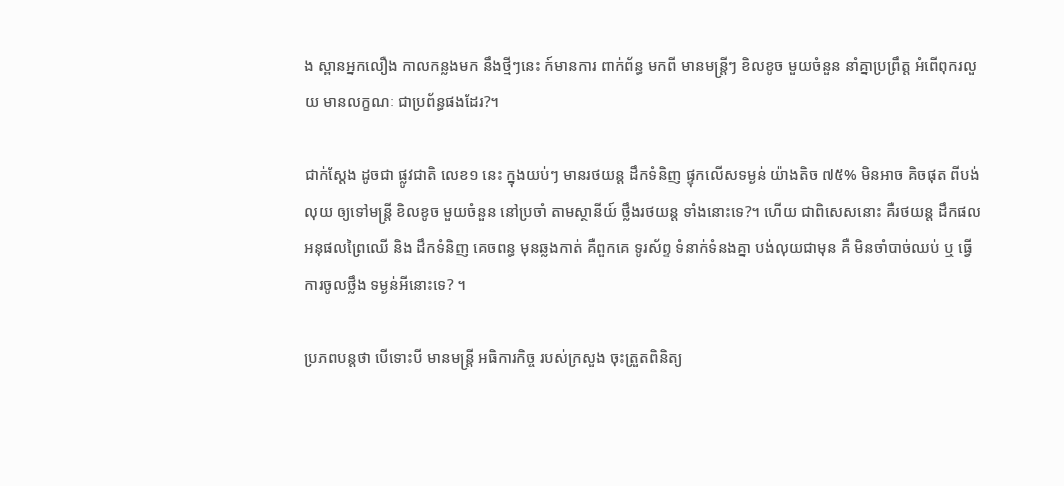ង ស្ពានអ្នកលឿង កាលកន្លងមក នឹងថ្មីៗនេះ ក៍មានការ ពាក់ព័ន្ធ មកពី មានមន្ត្រីៗ ខិលខូច មួយចំនួន នាំគ្នាប្រព្រឹត្ត អំពើពុករលួយ មានលក្ខណៈ ជាប្រព័ន្ធផងដែរ?។

ជាក់ស្ដែង ដូចជា ផ្លូវជាតិ លេខ១ នេះ ក្នុងយប់ៗ មានរថយន្ត ដឹកទំនិញ ផ្ទុកលើសទម្ងន់ យ៉ាងតិច ៧៥% មិនអាច គិចផុត ពីបង់លុយ ឲ្យទៅមន្ត្រី ខិលខូច មួយចំនួន នៅប្រចាំ តាមស្ថានីយ៍ ថ្លឹងរថយន្ត ទាំងនោះទេ?។ ហើយ ជាពិសេសនោះ គឺរថយន្ត ដឹកផលអនុផលព្រៃឈើ និង ដឹកទំនិញ គេចពន្ធ មុនឆ្លងកាត់ គឺពួកគេ ទូរស័ព្ទ ទំនាក់ទំនងគ្នា បង់លុយជាមុន គឺ មិនចាំបាច់ឈប់ ឬ ធ្វើការចូលថ្លឹង ទម្ងន់អីនោះទេ? ។

ប្រភពបន្តថា បើទោះបី មានមន្ត្រី អធិការកិច្ច របស់ក្រសួង ចុះត្រួតពិនិត្យ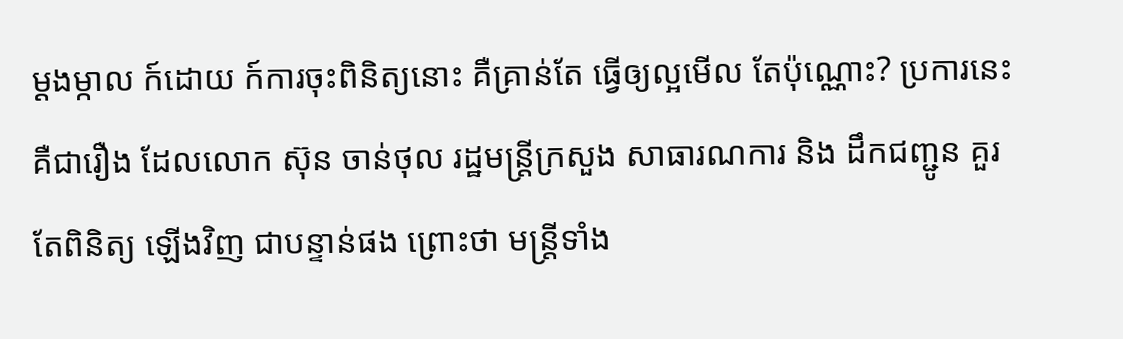ម្ដងម្កាល ក៍ដោយ ក៍ការចុះពិនិត្យនោះ គឺគ្រាន់តែ ធ្វើឲ្យល្អមើល តែប៉ុណ្ណោះ? ប្រការនេះ គឺជារឿង ដែលលោក ស៊ុន ចាន់ថុល រដ្ឋមន្ត្រីក្រសួង សាធារណការ និង ដឹកជញ្ជូន គួរតែពិនិត្យ ឡើងវិញ ជាបន្ទាន់ផង ព្រោះថា មន្ត្រីទាំង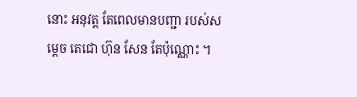នោះ អនុវត្ត តែពេលមានបញ្ជា របស់សម្ដេច តេជោ ហ៊ុន សែន តែប៉ុណ្ណោះ ។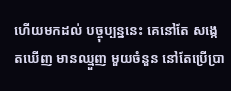ហើយមកដល់ បច្ចុប្បន្ននេះ គេនៅតែ សង្កេតឃើញ មានឈ្មួញ មួយចំនួន នៅតែប្រើប្រា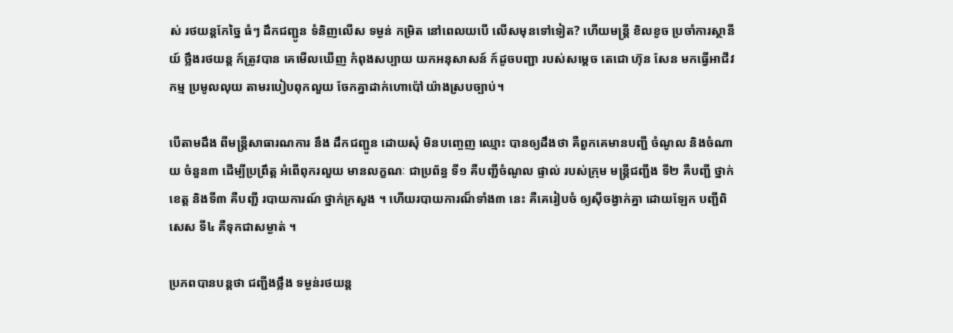ស់ រថយន្តកែច្នៃ ធំៗ ដឹកជញ្ជូន ទំនិញលើស ទម្ងន់ កម្រិត នៅពេលយបើ លើសមុនទៅទៀត? ហើយមន្ត្រី ខិលខូច ប្រចាំការស្ថានីយ៍ ថ្លឹងរថយន្ត ក៍ត្រូវបាន គេមើលឃើញ កំពុងសប្បាយ យកអនុសាសន៍ ក៍ដូចបញ្ជា របស់សម្ដេច តេជោ ហ៊ុន សែន មកធ្វើអាជីវកម្ម ប្រមូលលុយ តាមរបៀបពុកលួយ ចែកគ្នាដាក់ហោប៉ៅ យ៉ាងស្របច្បាប់។

បើតាមដឹង ពីមន្ត្រីសាធារណការ នឹង ដឹកជញ្ជូន ដោយសុំ មិនបញ្ចេញ ឈ្មោះ បានឲ្យដឹងថា គឺពួកគេមានបញ្ជី ចំណូល និងចំណាយ ចំនួន៣ ដើម្បីប្រព្រឹត្ត អំពើពុករលួយ មានលក្ខណៈ ជាប្រព័ន្ធ ទី១ គឺបញ្ជីចំណូល ផ្ទាល់ របស់ក្រុម មន្ត្រីជញ្ជីង ទី២ គឺបញ្ជី ថ្នាក់ខេត្ត និងទី៣ គឺបញ្ជី របាយការណ៍ ថ្នាក់ក្រសួង ។ ហើយរបាយការណ៏ទាំង៣ នេះ គឺគេរៀបចំ ឲ្យស៊ីចង្វាក់គ្នា ដោយឡែក បញ្ជីពិសេស ទី៤ គឺទុកជាសម្ងាត់ ។

ប្រភពបានបន្តថា ជញ្ជីងថ្លឹង ទម្ងន់រថយន្ត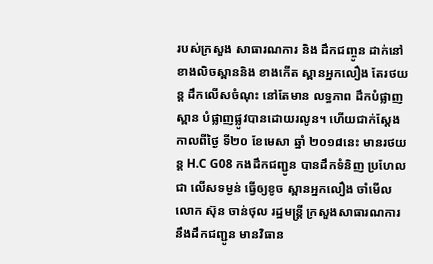របស់ក្រសួង សាធារណការ និង ដឹកជញ្ចូន ដាក់នៅខាងលិចស្ពាននិង ខាងកើត ស្ពានអ្នកលឿង តែរថយន្ត ដឹកលើសចំណុះ នៅតែមាន លទ្ធភាព ដឹកបំផ្លាញស្ពាន បំផ្លាញផ្លូវបានដោយរលូន។ ហើយជាក់ស្តែង កាលពីថ្ងៃ ទី២០ ខែមេសា ឆ្នាំ ២០១៨នេះ មានរថយន្ត H.C G08 កងដឹកជញ្ជូន បានដឹកទំនិញ ប្រហែលជា លើសទម្ងន់ ធ្វើឲ្យខូច ស្ពានអ្នកលឿង ចាំមើលលោក ស៊ុន ចាន់ថុល រដ្ឋមន្ត្រី ក្រសួងសាធារណការ នឹងដឹកជញ្ជូន មានវិធាន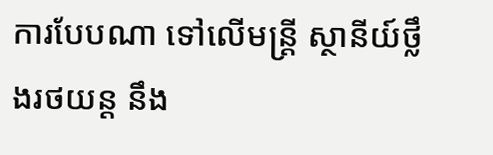ការបែបណា ទៅលើមន្ត្រី ស្ថានីយ៍ថ្លឹងរថយន្ដ នឹង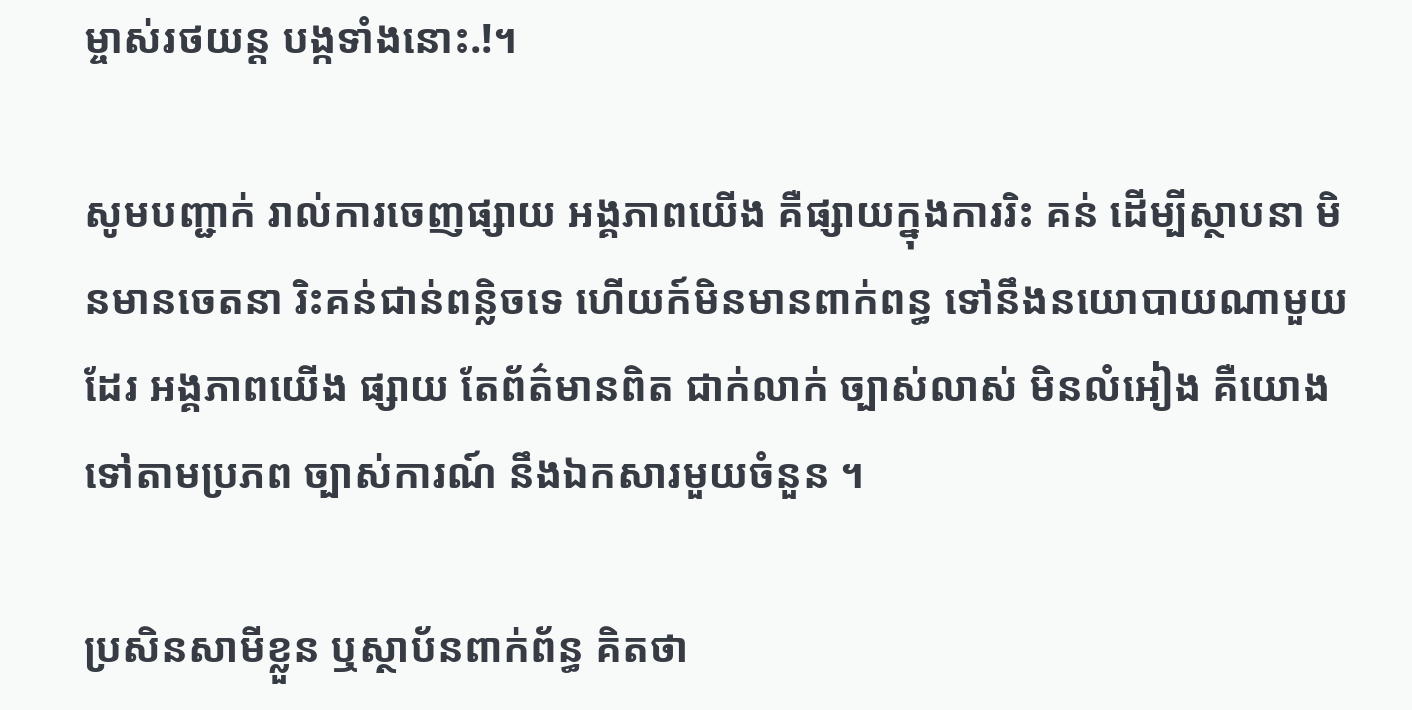ម្ចាស់រថយន្ត បង្កទាំងនោះ.!។

សូមបញ្ជាក់ រាល់ការចេញផ្សាយ អង្គភាពយើង គឺផ្សាយក្នុងការរិះ គន់ ដើម្បីស្ថាបនា មិនមានចេតនា រិះគន់ជាន់ពន្លិចទេ ហើយក៍មិនមានពាក់ពន្ធ ទៅនឹងនយោបាយណាមួយដែរ អង្គភាពយើង ផ្សាយ តែព័ត៌មានពិត ជាក់លាក់ ច្បាស់លាស់ មិនលំអៀង គឺយោងទៅតាមប្រភព ច្បាស់ការណ៍ នឹងឯកសារមួយចំនួន ។

ប្រសិនសាមីខ្លួន ឬស្ថាប័នពាក់ព័ន្ធ គិតថា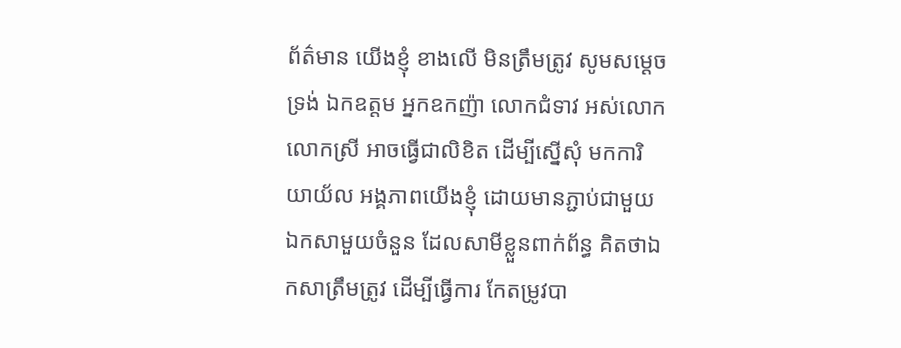ព័ត៌មាន យើងខ្ញុំ ខាងលើ មិនត្រឹមត្រូវ សូមសម្ដេច ទ្រង់ ឯកឧត្តម អ្នកឧកញ៉ា លោកជំទាវ អស់លោក លោកស្រី អាចធ្វើជាលិខិត ដើម្បីស្នើសុំ មកការិយាយ័ល អង្គភាពយើងខ្ញុំ ដោយមានភ្ជាប់ជាមួយ ឯកសាមួយចំនួន ដែលសាមីខ្លួនពាក់ព័ន្ធ គិតថាឯកសាត្រឹមត្រូវ ដើម្បីធ្វើការ កែតម្រូវបា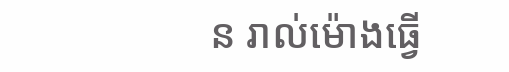ន រាល់ម៉ោងធ្វើ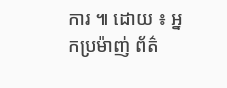ការ ៕ ដោយ ៖ អ្នកប្រម៉ាញ់ ព័ត៌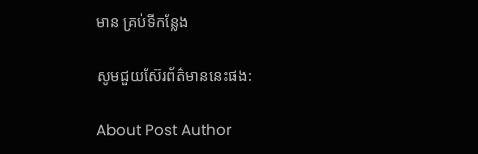មាន គ្រប់ទីកន្លែង

សូមជួយស៊ែរព័ត៌មាននេះផង:

About Post Author